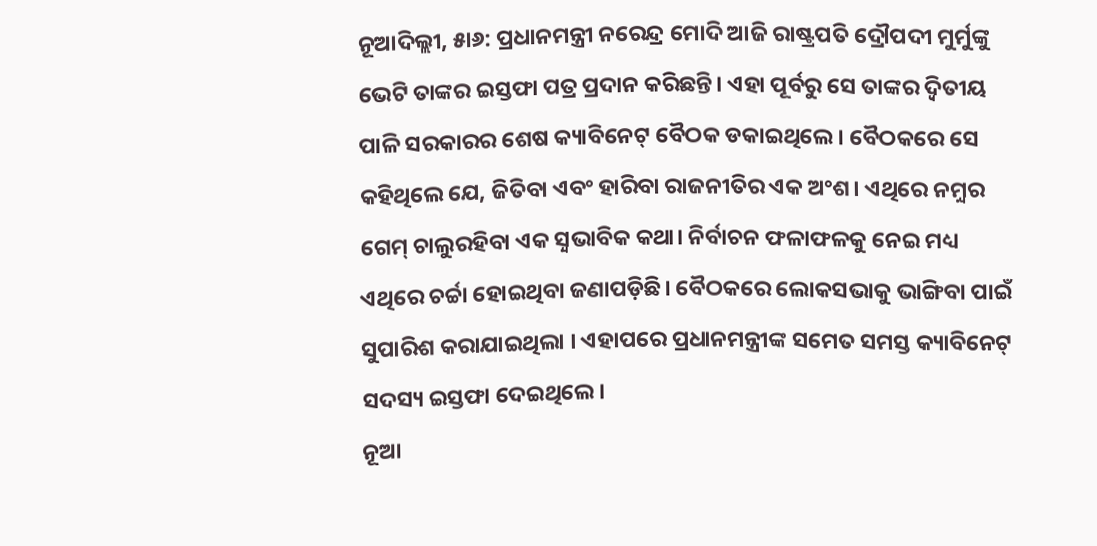ନୂଆଦିଲ୍ଲୀ, ୫ା୬: ପ୍ରଧାନମନ୍ତ୍ରୀ ନରେନ୍ଦ୍ର ମୋଦି ଆଜି ରାଷ୍ଟ୍ରପତି ଦ୍ରୌପଦୀ ମୁର୍ମୁଙ୍କୁ ଭେଟି ତାଙ୍କର ଇସ୍ତଫା ପତ୍ର ପ୍ରଦାନ କରିଛନ୍ତି। ଏହା ପୂର୍ବରୁ ସେ ତାଙ୍କର ଦ଼୍ବିତୀୟ ପାଳି ସରକାରର ଶେଷ କ୍ୟାବିନେଟ୍ ବୈଠକ ଡକାଇଥିଲେ। ବୈଠକରେ ସେ କହିଥିଲେ ଯେ, ଜିତିବା ଏବଂ ହାରିବା ରାଜନୀତିର ଏକ ଅଂଶ। ଏଥିରେ ନମ଼୍ବର ଗେମ୍ ଚାଲୁରହିବା ଏକ ସ଼୍ବଭାବିକ କଥା। ନିର୍ବାଚନ ଫଳାଫଳକୁ ନେଇ ମଧ୍ୟ ଏଥିରେ ଚର୍ଚ୍ଚା ହୋଇଥିବା ଜଣାପଡ଼ିଛି। ବୈଠକରେ ଲୋକସଭାକୁ ଭାଙ୍ଗିବା ପାଇଁ ସୁପାରିଶ କରାଯାଇଥିଲା । ଏହାପରେ ପ୍ରଧାନମନ୍ତ୍ରୀଙ୍କ ସମେତ ସମସ୍ତ କ୍ୟାବିନେଟ୍ ସଦସ୍ୟ ଇସ୍ତଫା ଦେଇଥିଲେ।
ନୂଆ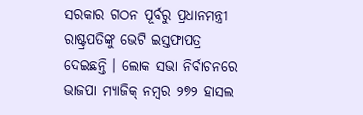ସରକାର ଗଠନ ପୂର୍ବରୁ ପ୍ରଧାନମନ୍ତ୍ରୀ ରାଷ୍ଟ୍ରପତିଙ୍କୁ ଭେଟି ଇସ୍ତଫାପତ୍ର ଦେଇଛନ୍ତି । ଲୋକ ସଭା ନିର୍ବାଚନରେ ଭାଜପା ମ୍ୟାଜିକ୍ ନମ୍ବର ୨୭୨ ହାସଲ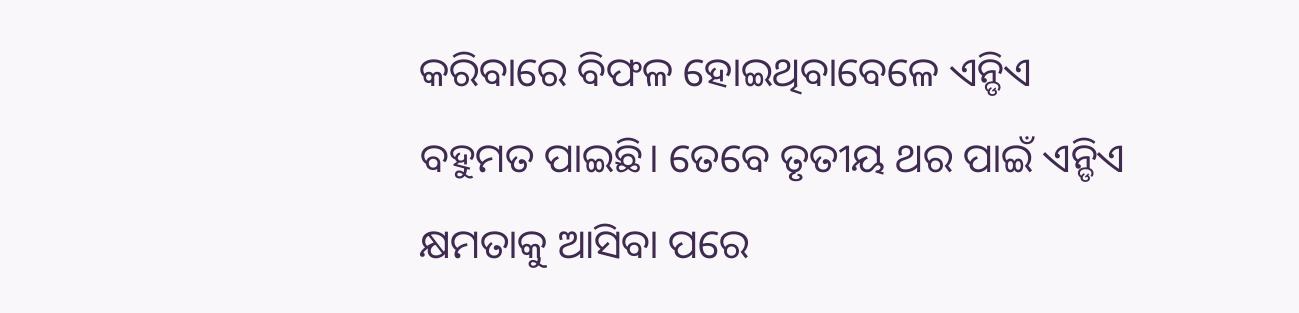କରିବାରେ ବିଫଳ ହୋଇଥିବାବେଳେ ଏନ୍ଡିଏ ବହୁମତ ପାଇଛି। ତେବେ ତୃତୀୟ ଥର ପାଇଁ ଏନ୍ଡିଏ କ୍ଷମତାକୁ ଆସିବା ପରେ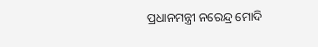ପ୍ରଧାନମନ୍ତ୍ରୀ ନରେନ୍ଦ୍ର ମୋଦି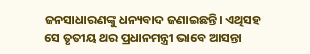ଜନସାଧାରଣଙ୍କୁ ଧନ୍ୟବାଦ ଜଣାଇଛନ୍ତି। ଏଥିସହ ସେ ତୃତୀୟ ଥର ପ୍ରଧାନମନ୍ତ୍ରୀ ଭାବେ ଆସନ୍ତା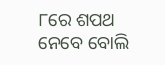୮ରେ ଶପଥ ନେବେ ବୋଲି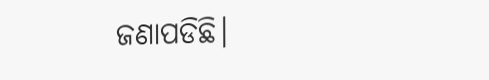ଜଣାପଡିଛି।